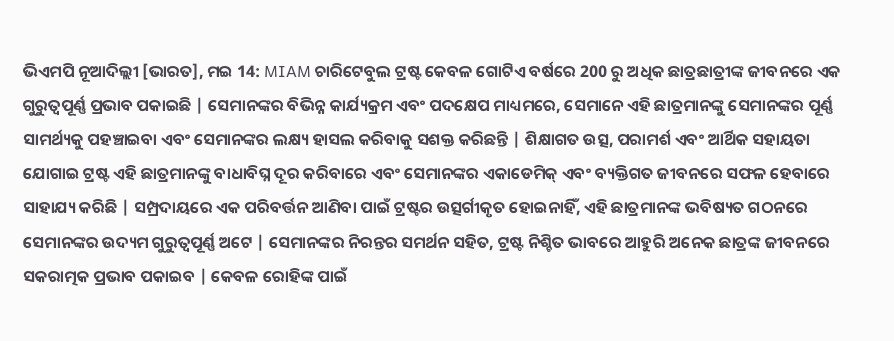ଭିଏମପି ନୂଆଦିଲ୍ଲୀ [ଭାରତ], ମଇ 14: MIAM ଚାରିଟେବୁଲ ଟ୍ରଷ୍ଟ କେବଳ ଗୋଟିଏ ବର୍ଷରେ 200 ରୁ ଅଧିକ ଛାତ୍ରଛାତ୍ରୀଙ୍କ ଜୀବନରେ ଏକ ଗୁରୁତ୍ୱପୂର୍ଣ୍ଣ ପ୍ରଭାବ ପକାଇଛି | ସେମାନଙ୍କର ବିଭିନ୍ନ କାର୍ଯ୍ୟକ୍ରମ ଏବଂ ପଦକ୍ଷେପ ମାଧ୍ୟମରେ, ସେମାନେ ଏହି ଛାତ୍ରମାନଙ୍କୁ ସେମାନଙ୍କର ପୂର୍ଣ୍ଣ ସାମର୍ଥ୍ୟକୁ ପହଞ୍ଚାଇବା ଏବଂ ସେମାନଙ୍କର ଲକ୍ଷ୍ୟ ହାସଲ କରିବାକୁ ସଶକ୍ତ କରିଛନ୍ତି | ଶିକ୍ଷାଗତ ଉତ୍ସ, ପରାମର୍ଶ ଏବଂ ଆର୍ଥିକ ସହାୟତା ଯୋଗାଇ ଟ୍ରଷ୍ଟ ଏହି ଛାତ୍ରମାନଙ୍କୁ ବାଧାବିଘ୍ନ ଦୂର କରିବାରେ ଏବଂ ସେମାନଙ୍କର ଏକାଡେମିକ୍ ଏବଂ ବ୍ୟକ୍ତିଗତ ଜୀବନରେ ସଫଳ ହେବାରେ ସାହାଯ୍ୟ କରିଛି | ସମ୍ପ୍ରଦାୟରେ ଏକ ପରିବର୍ତ୍ତନ ଆଣିବା ପାଇଁ ଟ୍ରଷ୍ଟର ଉତ୍ସର୍ଗୀକୃତ ହୋଇନାହିଁ, ଏହି ଛାତ୍ରମାନଙ୍କ ଭବିଷ୍ୟତ ଗଠନରେ ସେମାନଙ୍କର ଉଦ୍ୟମ ଗୁରୁତ୍ୱପୂର୍ଣ୍ଣ ଅଟେ | ସେମାନଙ୍କର ନିରନ୍ତର ସମର୍ଥନ ସହିତ, ଟ୍ରଷ୍ଟ ନିଶ୍ଚିତ ଭାବରେ ଆହୁରି ଅନେକ ଛାତ୍ରଙ୍କ ଜୀବନରେ ସକରାତ୍ମକ ପ୍ରଭାବ ପକାଇବ | କେବଳ ରୋହିଙ୍କ ପାଇଁ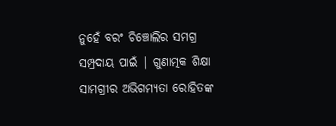ନୁହେଁ ବରଂ ଚିଞ୍ଚୋଲିର ସମଗ୍ର ସମ୍ପ୍ରଦାୟ ପାଇଁ | ଗୁଣାତ୍ମକ ଶିକ୍ଷା ସାମଗ୍ରୀର ଅଭିଗମ୍ୟତା ରୋହିତଙ୍କ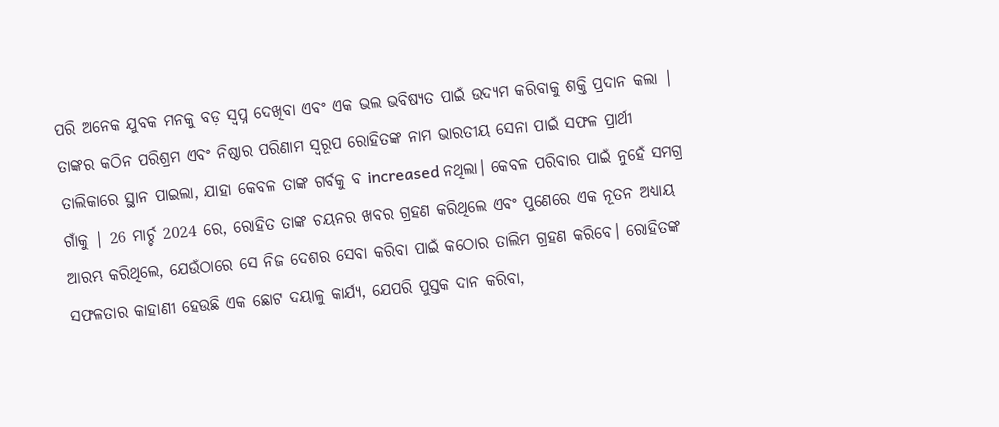ପରି ଅନେକ ଯୁବକ ମନକୁ ବଡ଼ ସ୍ୱପ୍ନ ଦେଖିବା ଏବଂ ଏକ ଭଲ ଭବିଷ୍ୟତ ପାଇଁ ଉଦ୍ୟମ କରିବାକୁ ଶକ୍ତି ପ୍ରଦାନ କଲା | ତାଙ୍କର କଠିନ ପରିଶ୍ରମ ଏବଂ ନିଷ୍ଠାର ପରିଣାମ ସ୍ୱରୂପ ରୋହିତଙ୍କ ନାମ ଭାରତୀୟ ସେନା ପାଇଁ ସଫଳ ପ୍ରାର୍ଥୀ ତାଲିକାରେ ସ୍ଥାନ ପାଇଲା, ଯାହା କେବଳ ତାଙ୍କ ଗର୍ବକୁ ବ increased ନଥିଲା। କେବଳ ପରିବାର ପାଇଁ ନୁହେଁ ସମଗ୍ର ଗାଁକୁ | 26 ମାର୍ଚ୍ଚ 2024 ରେ, ରୋହିତ ତାଙ୍କ ଚୟନର ଖବର ଗ୍ରହଣ କରିଥିଲେ ଏବଂ ପୁଣେରେ ଏକ ନୂତନ ଅଧ୍ୟାୟ ଆରମ୍ଭ କରିଥିଲେ, ଯେଉଁଠାରେ ସେ ନିଜ ଦେଶର ସେବା କରିବା ପାଇଁ କଠୋର ତାଲିମ ଗ୍ରହଣ କରିବେ। ରୋହିତଙ୍କ ସଫଳତାର କାହାଣୀ ହେଉଛି ଏକ ଛୋଟ ଦୟାଳୁ କାର୍ଯ୍ୟ, ଯେପରି ପୁସ୍ତକ ଦାନ କରିବା,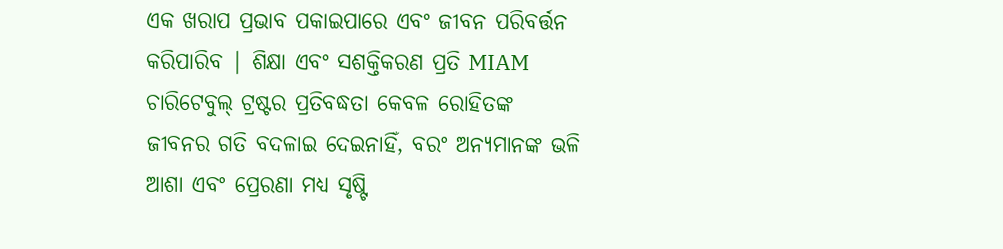ଏକ ଖରାପ ପ୍ରଭାବ ପକାଇପାରେ ଏବଂ ଜୀବନ ପରିବର୍ତ୍ତନ କରିପାରିବ | ଶିକ୍ଷା ଏବଂ ସଶକ୍ତିକରଣ ପ୍ରତି MIAM ଚାରିଟେବୁଲ୍ ଟ୍ରଷ୍ଟର ପ୍ରତିବଦ୍ଧତା କେବଳ ରୋହିତଙ୍କ ଜୀବନର ଗତି ବଦଳାଇ ଦେଇନାହିଁ, ବରଂ ଅନ୍ୟମାନଙ୍କ ଭଳି ଆଶା ଏବଂ ପ୍ରେରଣା ମଧ୍ୟ ସୃଷ୍ଟି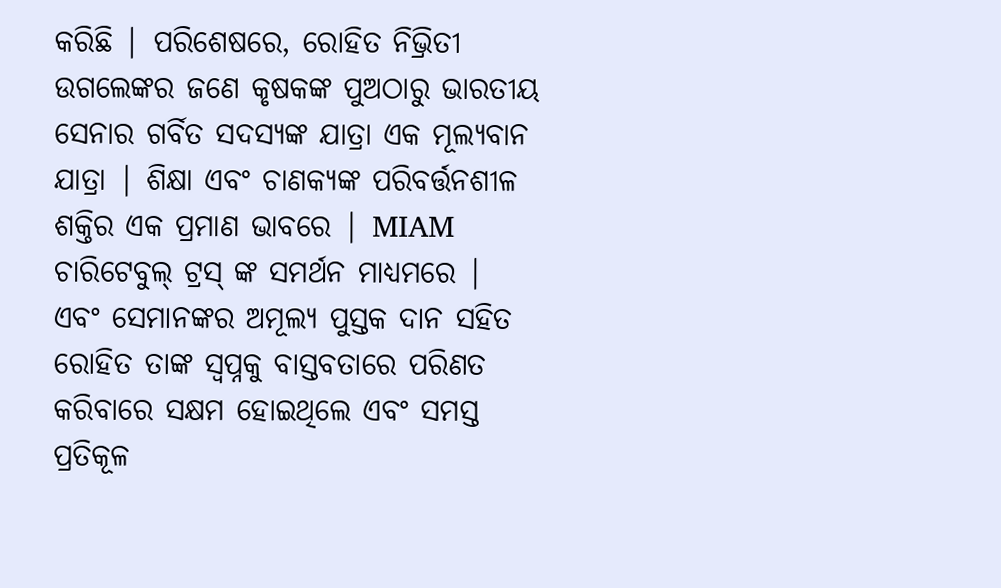କରିଛି | ପରିଶେଷରେ, ରୋହିତ ନିଭ୍ରିତୀ ଉଗଲେଙ୍କର ଜଣେ କୃଷକଙ୍କ ପୁଅଠାରୁ ଭାରତୀୟ ସେନାର ଗର୍ବିତ ସଦସ୍ୟଙ୍କ ଯାତ୍ରା ଏକ ମୂଲ୍ୟବାନ ଯାତ୍ରା | ଶିକ୍ଷା ଏବଂ ଚାଣକ୍ୟଙ୍କ ପରିବର୍ତ୍ତନଶୀଳ ଶକ୍ତିର ଏକ ପ୍ରମାଣ ଭାବରେ | MIAM ଚାରିଟେବୁଲ୍ ଟ୍ରସ୍ ଙ୍କ ସମର୍ଥନ ମାଧ୍ୟମରେ |
ଏବଂ ସେମାନଙ୍କର ଅମୂଲ୍ୟ ପୁସ୍ତକ ଦାନ ସହିତ ରୋହିତ ତାଙ୍କ ସ୍ୱପ୍ନକୁ ବାସ୍ତବତାରେ ପରିଣତ କରିବାରେ ସକ୍ଷମ ହୋଇଥିଲେ ଏବଂ ସମସ୍ତ ପ୍ରତିକୂଳ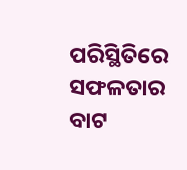ପରିସ୍ଥିତିରେ ସଫଳତାର ବାଟ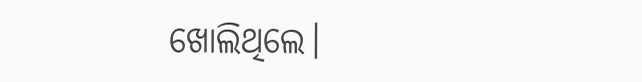ଖୋଲିଥିଲେ।